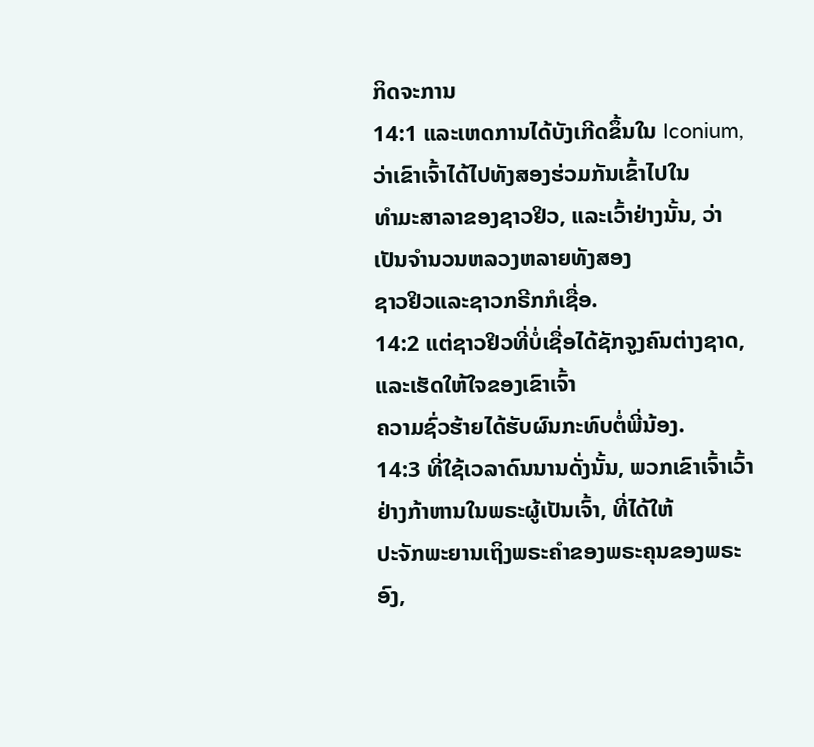ກິດຈະການ
14:1 ແລະເຫດການໄດ້ບັງເກີດຂຶ້ນໃນ Iconium, ວ່າເຂົາເຈົ້າໄດ້ໄປທັງສອງຮ່ວມກັນເຂົ້າໄປໃນ
ທໍາມະສາລາຂອງຊາວຢິວ, ແລະເວົ້າຢ່າງນັ້ນ, ວ່າເປັນຈຳນວນຫລວງຫລາຍທັງສອງ
ຊາວຢິວແລະຊາວກຣີກກໍເຊື່ອ.
14:2 ແຕ່ຊາວຢິວທີ່ບໍ່ເຊື່ອໄດ້ຊັກຈູງຄົນຕ່າງຊາດ, ແລະເຮັດໃຫ້ໃຈຂອງເຂົາເຈົ້າ
ຄວາມຊົ່ວຮ້າຍໄດ້ຮັບຜົນກະທົບຕໍ່ພີ່ນ້ອງ.
14:3 ທີ່ໃຊ້ເວລາດົນນານດັ່ງນັ້ນ, ພວກເຂົາເຈົ້າເວົ້າຢ່າງກ້າຫານໃນພຣະຜູ້ເປັນເຈົ້າ, ທີ່ໄດ້ໃຫ້
ປະຈັກພະຍານເຖິງພຣະຄໍາຂອງພຣະຄຸນຂອງພຣະອົງ,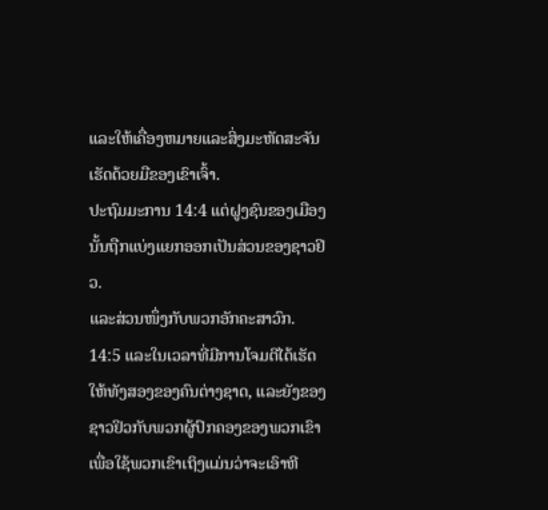ແລະໃຫ້ເຄື່ອງຫມາຍແລະສິ່ງມະຫັດສະຈັນ
ເຮັດດ້ວຍມືຂອງເຂົາເຈົ້າ.
ປະຖົມມະການ 14:4 ແຕ່ຝູງຊົນຂອງເມືອງນັ້ນຖືກແບ່ງແຍກອອກເປັນສ່ວນຂອງຊາວຢິວ.
ແລະສ່ວນໜຶ່ງກັບພວກອັກຄະສາວົກ.
14:5 ແລະໃນເວລາທີ່ມີການໂຈມຕີໄດ້ເຮັດໃຫ້ທັງສອງຂອງຄົນຕ່າງຊາດ, ແລະຍັງຂອງ
ຊາວຢິວກັບພວກຜູ້ປົກຄອງຂອງພວກເຂົາເພື່ອໃຊ້ພວກເຂົາເຖິງແມ່ນວ່າຈະເອົາຫີ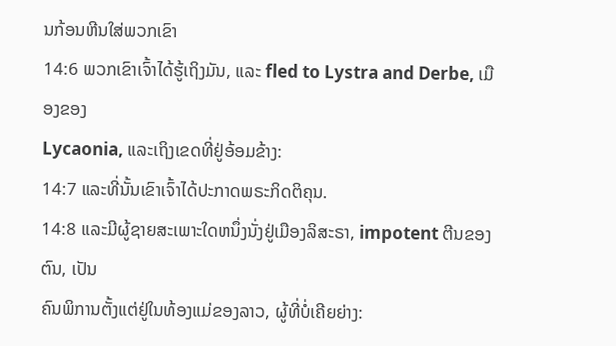ນກ້ອນຫີນໃສ່ພວກເຂົາ
14:6 ພວກເຂົາເຈົ້າໄດ້ຮູ້ເຖິງມັນ, ແລະ fled to Lystra and Derbe, ເມືອງຂອງ
Lycaonia, ແລະເຖິງເຂດທີ່ຢູ່ອ້ອມຂ້າງ:
14:7 ແລະທີ່ນັ້ນເຂົາເຈົ້າໄດ້ປະກາດພຣະກິດຕິຄຸນ.
14:8 ແລະມີຜູ້ຊາຍສະເພາະໃດຫນຶ່ງນັ່ງຢູ່ເມືອງລິສະຣາ, impotent ຕີນຂອງຕົນ, ເປັນ
ຄົນພິການຕັ້ງແຕ່ຢູ່ໃນທ້ອງແມ່ຂອງລາວ, ຜູ້ທີ່ບໍ່ເຄີຍຍ່າງ: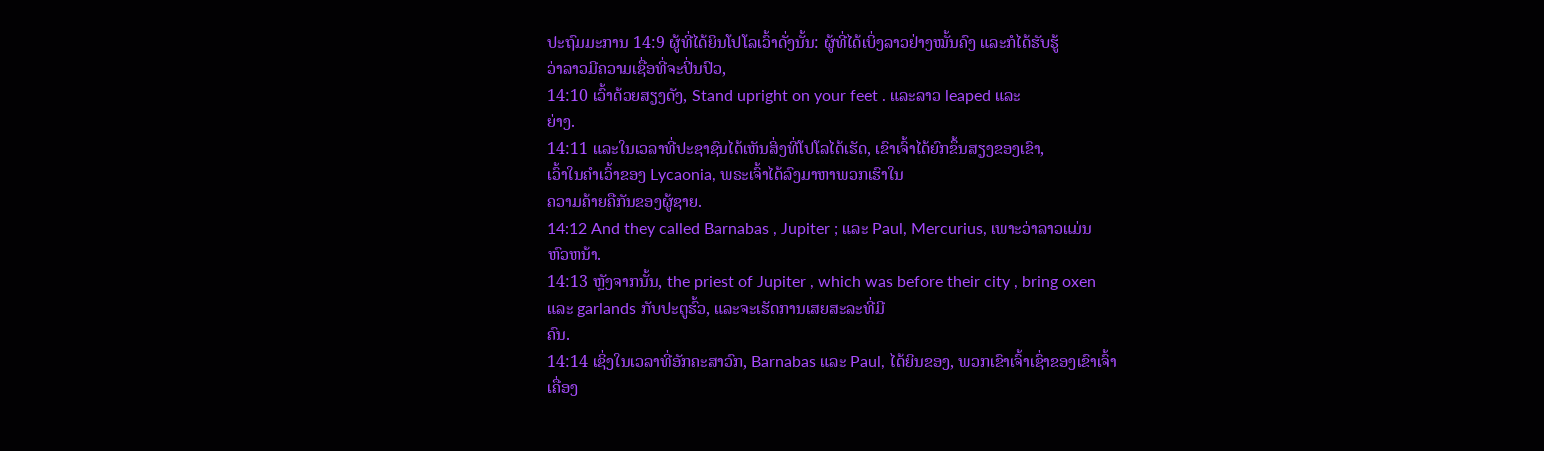ປະຖົມມະການ 14:9 ຜູ້ທີ່ໄດ້ຍິນໂປໂລເວົ້າດັ່ງນັ້ນ: ຜູ້ທີ່ໄດ້ເບິ່ງລາວຢ່າງໝັ້ນຄົງ ແລະກໍໄດ້ຮັບຮູ້
ວ່າລາວມີຄວາມເຊື່ອທີ່ຈະປິ່ນປົວ,
14:10 ເວົ້າດ້ວຍສຽງດັງ, Stand upright on your feet . ແລະລາວ leaped ແລະ
ຍ່າງ.
14:11 ແລະໃນເວລາທີ່ປະຊາຊົນໄດ້ເຫັນສິ່ງທີ່ໂປໂລໄດ້ເຮັດ, ເຂົາເຈົ້າໄດ້ຍົກຂຶ້ນສຽງຂອງເຂົາ,
ເວົ້າໃນຄໍາເວົ້າຂອງ Lycaonia, ພຣະເຈົ້າໄດ້ລົງມາຫາພວກເຮົາໃນ
ຄວາມຄ້າຍຄືກັນຂອງຜູ້ຊາຍ.
14:12 And they called Barnabas , Jupiter ; ແລະ Paul, Mercurius, ເພາະວ່າລາວແມ່ນ
ຫົວຫນ້າ.
14:13 ຫຼັງຈາກນັ້ນ, the priest of Jupiter , which was before their city , bring oxen
ແລະ garlands ກັບປະຕູຮົ້ວ, ແລະຈະເຮັດການເສຍສະລະທີ່ມີ
ຄົນ.
14:14 ເຊິ່ງໃນເວລາທີ່ອັກຄະສາວົກ, Barnabas ແລະ Paul, ໄດ້ຍິນຂອງ, ພວກເຂົາເຈົ້າເຊົ່າຂອງເຂົາເຈົ້າ
ເຄື່ອງ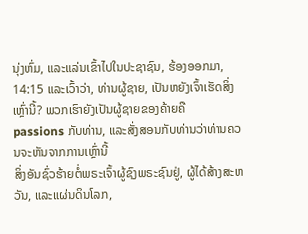ນຸ່ງຫົ່ມ, ແລະແລ່ນເຂົ້າໄປໃນປະຊາຊົນ, ຮ້ອງອອກມາ,
14:15 ແລະເວົ້າວ່າ, ທ່ານຜູ້ຊາຍ, ເປັນຫຍັງເຈົ້າເຮັດສິ່ງເຫຼົ່ານີ້? ພວກເຮົາຍັງເປັນຜູ້ຊາຍຂອງຄ້າຍຄື
passions ກັບທ່ານ, ແລະສັ່ງສອນກັບທ່ານວ່າທ່ານຄວນຈະຫັນຈາກການເຫຼົ່ານີ້
ສິ່ງອັນຊົ່ວຮ້າຍຕໍ່ພຣະເຈົ້າຜູ້ຊົງພຣະຊົນຢູ່, ຜູ້ໄດ້ສ້າງສະຫວັນ, ແລະແຜ່ນດິນໂລກ,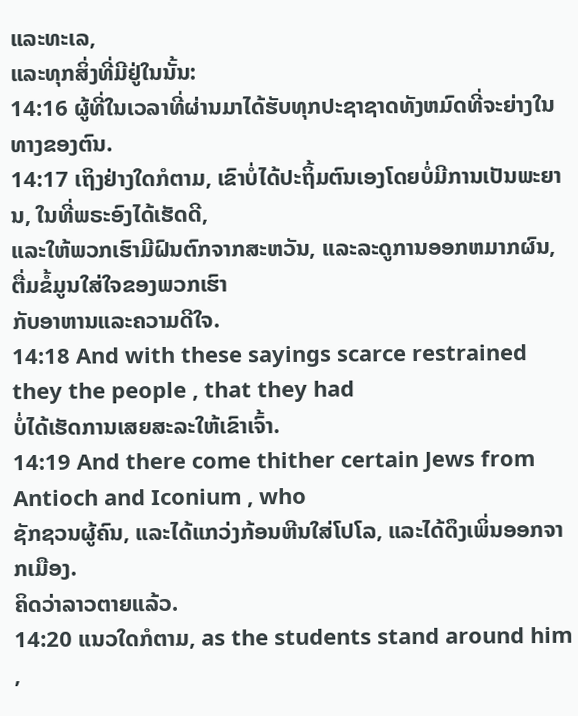ແລະທະເລ,
ແລະທຸກສິ່ງທີ່ມີຢູ່ໃນນັ້ນ:
14:16 ຜູ້ທີ່ໃນເວລາທີ່ຜ່ານມາໄດ້ຮັບທຸກປະຊາຊາດທັງຫມົດທີ່ຈະຍ່າງໃນທາງຂອງຕົນ.
14:17 ເຖິງຢ່າງໃດກໍຕາມ, ເຂົາບໍ່ໄດ້ປະຖິ້ມຕົນເອງໂດຍບໍ່ມີການເປັນພະຍານ, ໃນທີ່ພຣະອົງໄດ້ເຮັດດີ,
ແລະໃຫ້ພວກເຮົາມີຝົນຕົກຈາກສະຫວັນ, ແລະລະດູການອອກຫມາກຜົນ, ຕື່ມຂໍ້ມູນໃສ່ໃຈຂອງພວກເຮົາ
ກັບອາຫານແລະຄວາມດີໃຈ.
14:18 And with these sayings scarce restrained they the people , that they had
ບໍ່ໄດ້ເຮັດການເສຍສະລະໃຫ້ເຂົາເຈົ້າ.
14:19 And there come thither certain Jews from Antioch and Iconium , who
ຊັກຊວນຜູ້ຄົນ, ແລະໄດ້ແກວ່ງກ້ອນຫີນໃສ່ໂປໂລ, ແລະໄດ້ດຶງເພິ່ນອອກຈາກເມືອງ.
ຄິດວ່າລາວຕາຍແລ້ວ.
14:20 ແນວໃດກໍຕາມ, as the students stand around him ,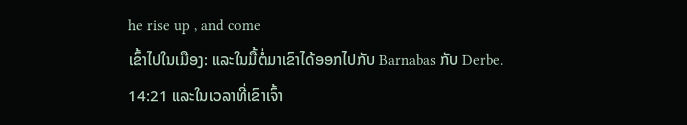he rise up , and come
ເຂົ້າໄປໃນເມືອງ: ແລະໃນມື້ຕໍ່ມາເຂົາໄດ້ອອກໄປກັບ Barnabas ກັບ Derbe.
14:21 ແລະໃນເວລາທີ່ເຂົາເຈົ້າ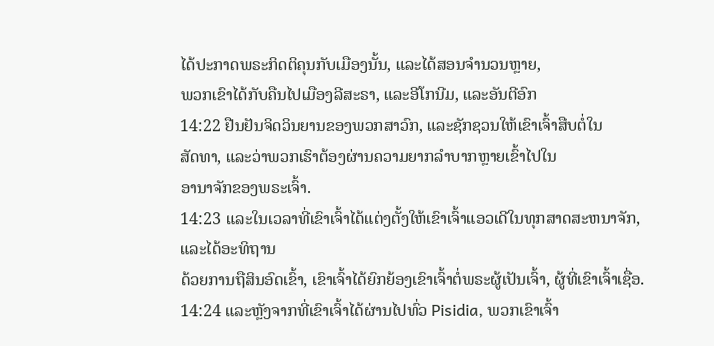ໄດ້ປະກາດພຣະກິດຕິຄຸນກັບເມືອງນັ້ນ, ແລະໄດ້ສອນຈໍານວນຫຼາຍ,
ພວກເຂົາໄດ້ກັບຄືນໄປເມືອງລີສະຣາ, ແລະອີໂກນີມ, ແລະອັນຕີອົກ
14:22 ຢືນຢັນຈິດວິນຍານຂອງພວກສາວົກ, ແລະຊັກຊວນໃຫ້ເຂົາເຈົ້າສືບຕໍ່ໃນ
ສັດທາ, ແລະວ່າພວກເຮົາຕ້ອງຜ່ານຄວາມຍາກລໍາບາກຫຼາຍເຂົ້າໄປໃນ
ອານາຈັກຂອງພຣະເຈົ້າ.
14:23 ແລະໃນເວລາທີ່ເຂົາເຈົ້າໄດ້ແຕ່ງຕັ້ງໃຫ້ເຂົາເຈົ້າແອວເດີໃນທຸກສາດສະຫນາຈັກ, ແລະໄດ້ອະທິຖານ
ດ້ວຍການຖືສິນອົດເຂົ້າ, ເຂົາເຈົ້າໄດ້ຍົກຍ້ອງເຂົາເຈົ້າຕໍ່ພຣະຜູ້ເປັນເຈົ້າ, ຜູ້ທີ່ເຂົາເຈົ້າເຊື່ອ.
14:24 ແລະຫຼັງຈາກທີ່ເຂົາເຈົ້າໄດ້ຜ່ານໄປທົ່ວ Pisidia, ພວກເຂົາເຈົ້າ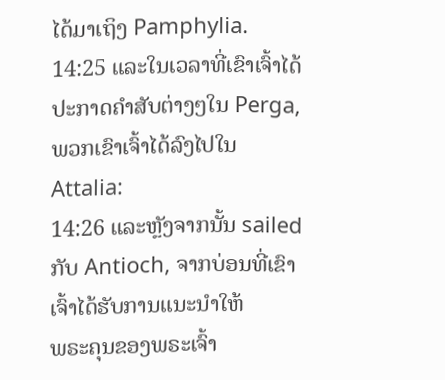ໄດ້ມາເຖິງ Pamphylia.
14:25 ແລະໃນເວລາທີ່ເຂົາເຈົ້າໄດ້ປະກາດຄໍາສັບຕ່າງໆໃນ Perga, ພວກເຂົາເຈົ້າໄດ້ລົງໄປໃນ
Attalia:
14:26 ແລະຫຼັງຈາກນັ້ນ sailed ກັບ Antioch, ຈາກບ່ອນທີ່ເຂົາເຈົ້າໄດ້ຮັບການແນະນໍາໃຫ້
ພຣະຄຸນຂອງພຣະເຈົ້າ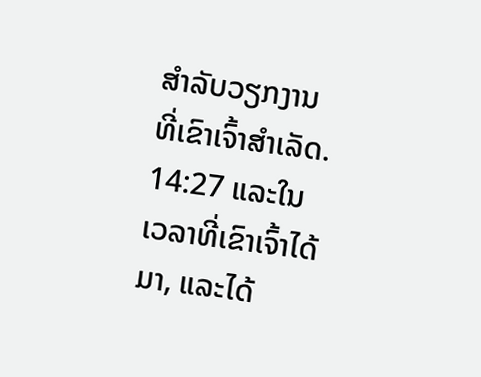ສໍາລັບວຽກງານທີ່ເຂົາເຈົ້າສໍາເລັດ.
14:27 ແລະໃນເວລາທີ່ເຂົາເຈົ້າໄດ້ມາ, ແລະໄດ້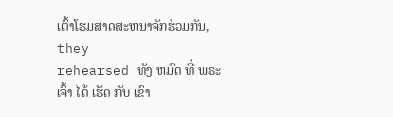ເຕົ້າໂຮມສາດສະຫນາຈັກຮ່ວມກັນ, they
rehearsed ທັງ ຫມົດ ທີ່ ພຣະ ເຈົ້າ ໄດ້ ເຮັດ ກັບ ເຂົາ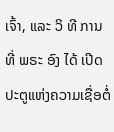ເຈົ້າ, ແລະ ວິ ທີ ການ ທີ່ ພຣະ ອົງ ໄດ້ ເປີດ
ປະຕູແຫ່ງຄວາມເຊື່ອຕໍ່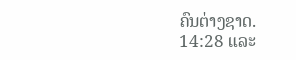ຄົນຕ່າງຊາດ.
14:28 ແລະ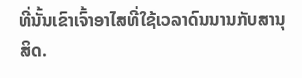ທີ່ນັ້ນເຂົາເຈົ້າອາໄສທີ່ໃຊ້ເວລາດົນນານກັບສານຸສິດ.